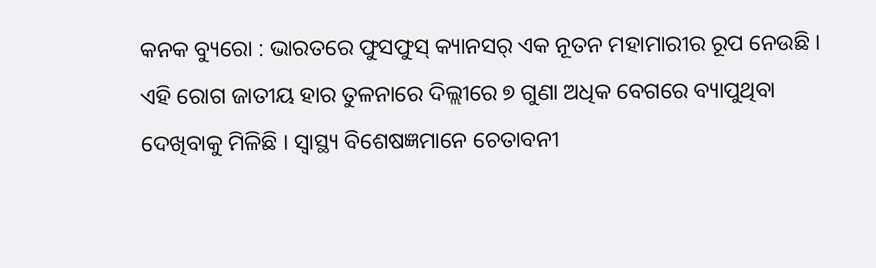କନକ ବ୍ୟୁରୋ : ଭାରତରେ ଫୁସଫୁସ୍ କ୍ୟାନସର୍ ଏକ ନୂତନ ମହାମାରୀର ରୂପ ନେଉଛି । ଏହି ରୋଗ ଜାତୀୟ ହାର ତୁଳନାରେ ଦିଲ୍ଲୀରେ ୭ ଗୁଣା ଅଧିକ ବେଗରେ ବ୍ୟାପୁଥିବା ଦେଖିବାକୁ ମିଳିଛି । ସ୍ୱାସ୍ଥ୍ୟ ବିଶେଷଜ୍ଞମାନେ ଚେତାବନୀ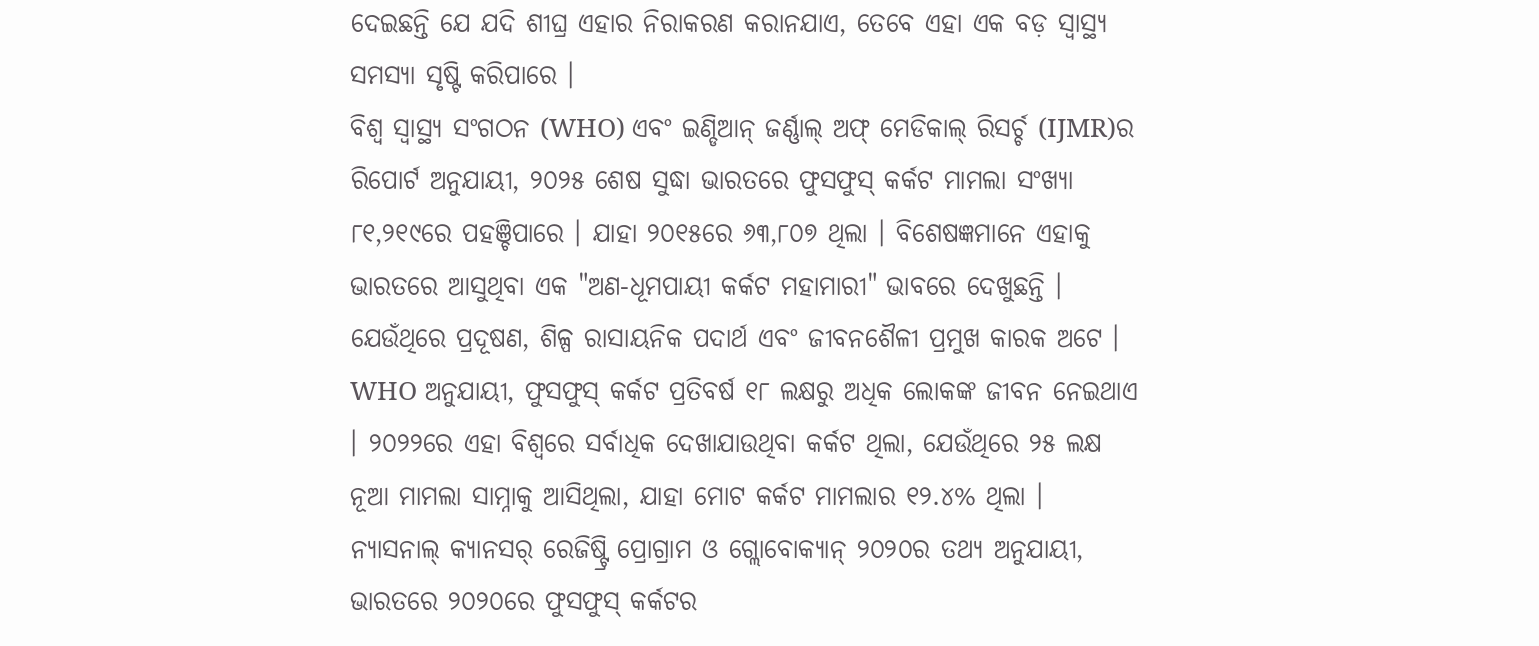ଦେଇଛନ୍ତି ଯେ ଯଦି ଶୀଘ୍ର ଏହାର ନିରାକରଣ କରାନଯାଏ, ତେବେ ଏହା ଏକ ବଡ଼ ସ୍ୱାସ୍ଥ୍ୟ ସମସ୍ୟା ସୃଷ୍ଟି କରିପାରେ ।
ବିଶ୍ୱ ସ୍ୱାସ୍ଥ୍ୟ ସଂଗଠନ (WHO) ଏବଂ ଇଣ୍ଡିଆନ୍ ଜର୍ଣ୍ଣାଲ୍ ଅଫ୍ ମେଡିକାଲ୍ ରିସର୍ଚ୍ଚ (IJMR)ର ରିପୋର୍ଟ ଅନୁଯାୟୀ, ୨୦୨୫ ଶେଷ ସୁଦ୍ଧା ଭାରତରେ ଫୁସଫୁସ୍ କର୍କଟ ମାମଲା ସଂଖ୍ୟା ୮୧,୨୧୯ରେ ପହଞ୍ଚିପାରେ । ଯାହା ୨୦୧୫ରେ ୬୩,୮୦୭ ଥିଲା । ବିଶେଷଜ୍ଞମାନେ ଏହାକୁ ଭାରତରେ ଆସୁଥିବା ଏକ "ଅଣ-ଧୂମପାୟୀ କର୍କଟ ମହାମାରୀ" ଭାବରେ ଦେଖୁଛନ୍ତି । ଯେଉଁଥିରେ ପ୍ରଦୂଷଣ, ଶିଳ୍ପ ରାସାୟନିକ ପଦାର୍ଥ ଏବଂ ଜୀବନଶୈଳୀ ପ୍ରମୁଖ କାରକ ଅଟେ ।
WHO ଅନୁଯାୟୀ, ଫୁସଫୁସ୍ କର୍କଟ ପ୍ରତିବର୍ଷ ୧୮ ଲକ୍ଷରୁ ଅଧିକ ଲୋକଙ୍କ ଜୀବନ ନେଇଥାଏ । ୨୦୨୨ରେ ଏହା ବିଶ୍ୱରେ ସର୍ବାଧିକ ଦେଖାଯାଉଥିବା କର୍କଟ ଥିଲା, ଯେଉଁଥିରେ ୨୫ ଲକ୍ଷ ନୂଆ ମାମଲା ସାମ୍ନାକୁ ଆସିଥିଲା, ଯାହା ମୋଟ କର୍କଟ ମାମଲାର ୧୨.୪% ଥିଲା । ନ୍ୟାସନାଲ୍ କ୍ୟାନସର୍ ରେଜିଷ୍ଟ୍ରି ପ୍ରୋଗ୍ରାମ ଓ ଗ୍ଲୋବୋକ୍ୟାନ୍ ୨୦୨୦ର ତଥ୍ୟ ଅନୁଯାୟୀ, ଭାରତରେ ୨୦୨୦ରେ ଫୁସଫୁସ୍ କର୍କଟର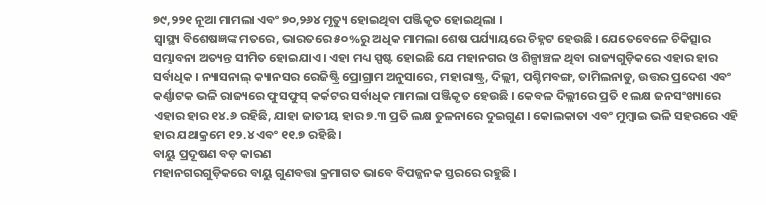୭୯,୨୨୧ ନୂଆ ମାମଲା ଏବଂ ୭୦,୨୬୪ ମୃତ୍ୟୁ ହୋଇଥିବା ପଞ୍ଜିକୃତ ହୋଇଥିଲା ।
ସ୍ୱାସ୍ଥ୍ୟ ବିଶେଷଜ୍ଞଙ୍କ ମତରେ, ଭାରତରେ ୫୦%ରୁ ଅଧିକ ମାମଲା ଶେଷ ପର୍ଯ୍ୟାୟରେ ଚିହ୍ନଟ ହେଉଛି । ଯେତେବେଳେ ଚିକିତ୍ସାର ସମ୍ଭାବନା ଅତ୍ୟନ୍ତ ସୀମିତ ହୋଇଯାଏ । ଏହା ମଧ୍ୟ ସ୍ପଷ୍ଟ ହୋଇଛି ଯେ ମହାନଗର ଓ ଶିଳ୍ପାଞ୍ଚଳ ଥିବା ରାଜ୍ୟଗୁଡ଼ିକରେ ଏହାର ହାର ସର୍ବାଧିକ । ନ୍ୟାସନାଲ୍ କ୍ୟାନସର ରେଜିଷ୍ଟ୍ରି ପ୍ରୋଗ୍ରାମ ଅନୁସାରେ, ମହାରାଷ୍ଟ୍ର, ଦିଲ୍ଲୀ, ପଶ୍ଚିମବଙ୍ଗ, ତାମିଲନାଡୁ, ଉତ୍ତର ପ୍ରଦେଶ ଏବଂ କର୍ଣ୍ଣାଟକ ଭଳି ରାଜ୍ୟରେ ଫୁସଫୁସ୍ କର୍କଟର ସର୍ବାଧିକ ମାମଲା ପଞ୍ଜିକୃତ ହେଉଛି । କେବଳ ଦିଲ୍ଲୀରେ ପ୍ରତି ୧ ଲକ୍ଷ ଜନସଂଖ୍ୟାରେ ଏହାର ହାର ୧୪.୬ ରହିଛି, ଯାହା ଜାତୀୟ ହାର ୭.୩ ପ୍ରତି ଲକ୍ଷ ତୁଳନାରେ ଦୁଇଗୁଣ । କୋଲକାତା ଏବଂ ମୁମ୍ବାଇ ଭଳି ସହରରେ ଏହି ହାର ଯଥାକ୍ରମେ ୧୨.୪ ଏବଂ ୧୧.୭ ରହିଛି ।
ବାୟୁ ପ୍ରଦୂଷଣ ବଡ଼ କାରଣ
ମହାନଗରଗୁଡ଼ିକରେ ବାୟୁ ଗୁଣବତ୍ତା କ୍ରମାଗତ ଭାବେ ବିପଜ୍ଜନକ ସ୍ତରରେ ରହୁଛି ।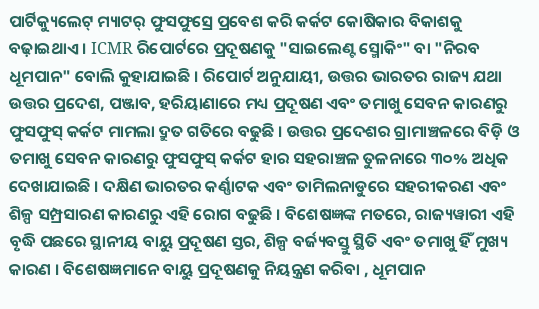ପାର୍ଟିକ୍ୟୁଲେଟ୍ ମ୍ୟାଟର୍ ଫୁସଫୁସ୍ରେ ପ୍ରବେଶ କରି କର୍କଟ କୋଷିକାର ବିକାଶକୁ ବଢ଼ାଇଥାଏ । ICMR ରିପୋର୍ଟରେ ପ୍ରଦୂଷଣକୁ "ସାଇଲେଣ୍ଟ ସ୍ମୋକିଂ" ବା "ନିରବ ଧୂମପାନ" ବୋଲି କୁହାଯାଇଛି । ରିପୋର୍ଟ ଅନୁଯାୟୀ, ଉତ୍ତର ଭାରତର ରାଜ୍ୟ ଯଥା ଉତ୍ତର ପ୍ରଦେଶ, ପଞ୍ଜାବ, ହରିୟାଣାରେ ମଧ୍ୟ ପ୍ରଦୂଷଣ ଏବଂ ତମାଖୁ ସେବନ କାରଣରୁ ଫୁସଫୁସ୍ କର୍କଟ ମାମଲା ଦ୍ରୁତ ଗତିରେ ବଢୁଛି । ଉତ୍ତର ପ୍ରଦେଶର ଗ୍ରାମାଞ୍ଚଳରେ ବିଡ଼ି ଓ ତମାଖୁ ସେବନ କାରଣରୁ ଫୁସଫୁସ୍ କର୍କଟ ହାର ସହରାଞ୍ଚଳ ତୁଳନାରେ ୩୦% ଅଧିକ ଦେଖାଯାଇଛି । ଦକ୍ଷିଣ ଭାରତର କର୍ଣ୍ଣାଟକ ଏବଂ ତାମିଲନାଡୁରେ ସହରୀକରଣ ଏବଂ ଶିଳ୍ପ ସମ୍ପ୍ରସାରଣ କାରଣରୁ ଏହି ରୋଗ ବଢୁଛି । ବିଶେଷଜ୍ଞଙ୍କ ମତରେ, ରାଜ୍ୟୱାରୀ ଏହି ବୃଦ୍ଧି ପଛରେ ସ୍ଥାନୀୟ ବାୟୁ ପ୍ରଦୂଷଣ ସ୍ତର, ଶିଳ୍ପ ବର୍ଜ୍ୟବସ୍ତୁ ସ୍ଥିତି ଏବଂ ତମାଖୁ ହିଁ ମୁଖ୍ୟ କାରଣ । ବିଶେଷଜ୍ଞମାନେ ବାୟୁ ପ୍ରଦୂଷଣକୁ ନିୟନ୍ତ୍ରଣ କରିବା , ଧୂମପାନ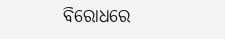ବିରୋଧରେ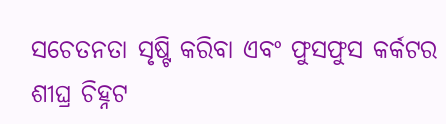ସଚେତନତା ସୃଷ୍ଟି କରିବା ଏବଂ ଫୁସଫୁସ କର୍କଟର ଶୀଘ୍ର ଚିହ୍ନଟ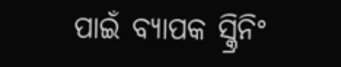ପାଇଁ ବ୍ୟାପକ ସ୍କ୍ରିନିଂ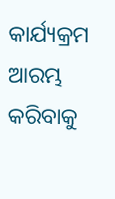କାର୍ଯ୍ୟକ୍ରମ ଆରମ୍ଭ କରିବାକୁ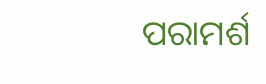ପରାମର୍ଶ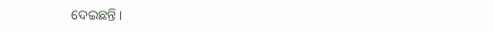ଦେଇଛନ୍ତି ।